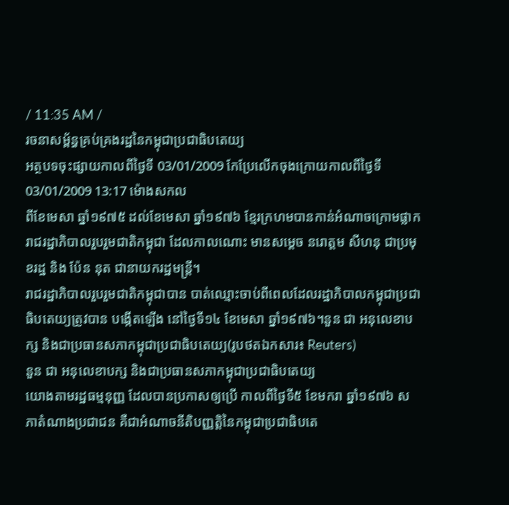/ 11:35 AM /
រចនាសម្ព័ន្ធគ្រប់គ្រងរដ្ឋនៃកម្ពុជាប្រជាធិបតេយ្យ
អត្ថបទចុះផ្សាយកាលពីថ្ងៃទី 03/01/2009 កែប្រែលើកចុងក្រោយកាលពីថ្ងៃទី 03/01/2009 13:17 ម៉ោងសកល
ពីខែមេសា ឆ្នាំ១៩៧៥ ដល់ខែមេសា ឆ្នាំ១៩៧៦ ខ្មែរក្រហមបានកាន់អំណាចក្រោមផ្លាករាជរដ្ឋាភិបាលរួបរួមជាតិកម្ពុជា ដែលកាលណោះ មានសម្តេច នរោត្តម សីហនុ ជាប្រមុខរដ្ឋ និង ប៉ែន នុត ជានាយករដ្ឋមន្រ្តី។
រាជរដ្ឋាភិបាលរួបរួមជាតិកម្ពុជាបាន បាត់ឈ្មោះចាប់ពីពេលដែលរដ្ឋាភិបាលកម្ពុជាប្រជាធិបតេយ្យត្រូវបាន បង្កើតឡើង នៅថ្ងៃទី១៤ ខែមេសា ឆ្នាំ១៩៧៦។នួន ជា អនុលេខាបក្ស និងជាប្រធានសភាកម្ពុជាប្រជាធិបតេយ្យ(រូបថតឯកសារ៖ Reuters)
នួន ជា អនុលេខាបក្ស និងជាប្រធានសភាកម្ពុជាប្រជាធិបតេយ្យ
យោងតាមរដ្ឋធម្មនុញ្ញ ដែលបានប្រកាសឲ្យប្រើ កាលពីថ្ងៃទី៥ ខែមករា ឆ្នាំ១៩៧៦ សភាតំណាងប្រជាជន គឺជាអំណាចនីតិបញ្ញត្តិនៃកម្ពុជាប្រជាធិបតេ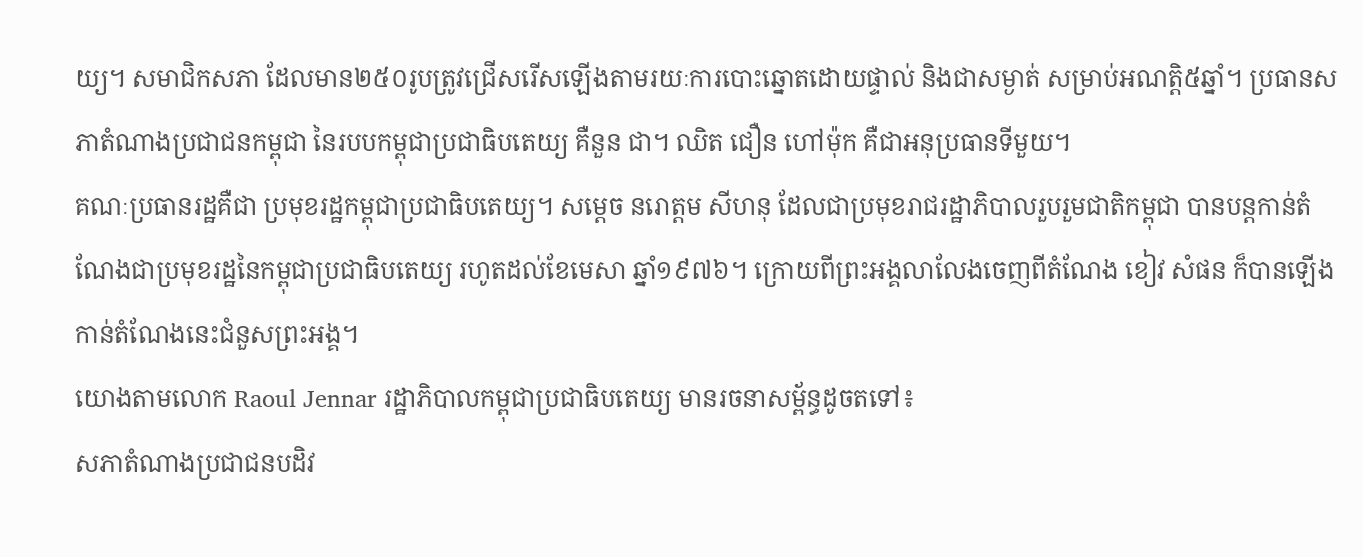យ្យ។ សមាជិកសភា ដែលមាន២៥០រូបត្រូវជ្រើសរើសឡើងតាមរយៈការបោះឆ្នោតដោយផ្ទាល់ និងជាសម្ងាត់ សម្រាប់អណត្តិ៥ឆ្នាំ។ ប្រធានសភាតំណាងប្រជាជនកម្ពុជា នៃរបបកម្ពុជាប្រជាធិបតេយ្យ គឺនួន ជា។ ឈិត ជឿន ហៅម៉ុក គឺជាអនុប្រធានទីមួយ។
គណៈប្រធានរដ្ឋគឺជា ប្រមុខរដ្ឋកម្ពុជាប្រជាធិបតេយ្យ។ សម្តេច នរោត្តម សីហនុ ដែលជាប្រមុខរាជរដ្ឋាភិបាលរួបរួមជាតិកម្ពុជា បានបន្តកាន់តំណែងជាប្រមុខរដ្ឋនៃកម្ពុជាប្រជាធិបតេយ្យ រហូតដល់ខែមេសា ឆ្នាំ១៩៧៦។ ក្រោយពីព្រះអង្គលាលែងចេញពីតំណែង ខៀវ សំផន ក៏បានឡើងកាន់តំណែងនេះជំនួសព្រះអង្គ។
យោងតាមលោក Raoul Jennar រដ្ឋាភិបាលកម្ពុជាប្រជាធិបតេយ្យ មានរចនាសម្ព័ន្ធដូចតទៅ៖
សភាតំណាងប្រជាជនបដិវ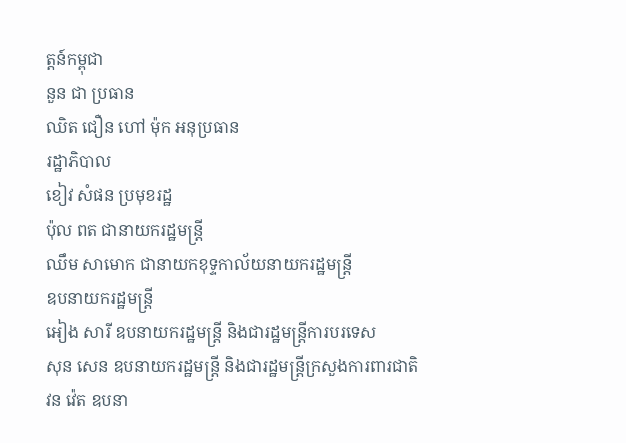ត្តន៍កម្ពុជា
នួន ជា ប្រធាន
ឈិត ជឿន ហៅ ម៉ុក អនុប្រធាន
រដ្ឋាភិបាល
ខៀវ សំផន ប្រមុខរដ្ឋ
ប៉ុល ពត ជានាយករដ្ឋមន្រ្តី
ឈឹម សាមោក ជានាយកខុទ្ទកាល័យនាយករដ្ឋមន្រ្តី
ឧបនាយករដ្ឋមន្រ្តី
អៀង សារី ឧបនាយករដ្ឋមន្រ្តី និងជារដ្ឋមន្រ្តីការបរទេស
សុន សេន ឧបនាយករដ្ឋមន្រ្តី និងជារដ្ឋមន្រ្តីក្រសួងការពារជាតិ
វន វ៉េត ឧបនា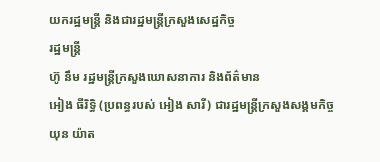យករដ្ឋមន្រ្តី និងជារដ្ឋមន្រ្តីក្រសួងសេដ្ឋកិច្ច
រដ្ឋមន្រ្តី
ហ៊ូ នឹម រដ្ឋមន្រ្តីក្រសួងឃោសនាការ និងព័ត៌មាន
អៀង ធីរិទ្ធិ (ប្រពន្ធរបស់ អៀង សារី) ជារដ្ឋមន្រ្តីក្រសួងសង្គមកិច្ច
យុន យ៉ាត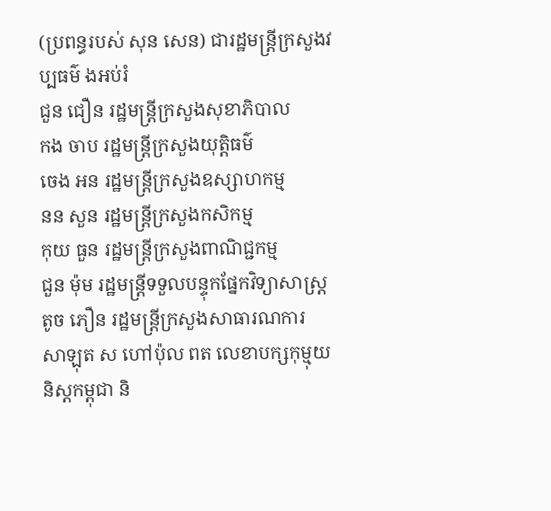(ប្រពន្ធរបស់ សុន សេន) ជារដ្ឋមន្រ្តីក្រសួងវប្បធម៌ ងអប់រំ
ជួន ជឿន រដ្ឋមន្រ្តីក្រសួងសុខាភិបាល
កង ចាប រដ្ឋមន្រ្តីក្រសួងយុត្តិធម៌
ចេង អន រដ្ឋមន្រ្តីក្រសួងឧស្សាហកម្ម
នន សួន រដ្ឋមន្រ្តីក្រសួងកសិកម្ម
កុយ ធួន រដ្ឋមន្រ្តីក្រសួងពាណិជ្ជកម្ម
ជួន ម៉ុម រដ្ឋមន្រ្តីទទួលបន្ទុកផ្នែកវិទ្យាសាស្រ្ត
តូច ភឿន រដ្ឋមន្រ្តីក្រសួងសាធារណការ
សាឡុត ស ហៅប៉ុល ពត លេខាបក្សកុម្មុយនិស្តកម្ពុជា និ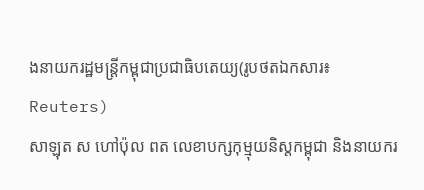ងនាយករដ្ឋមន្រ្តីកម្ពុជាប្រជាធិបតេយ្យ(រូបថតឯកសារ៖ Reuters)
សាឡុត ស ហៅប៉ុល ពត លេខាបក្សកុម្មុយនិស្តកម្ពុជា និងនាយករ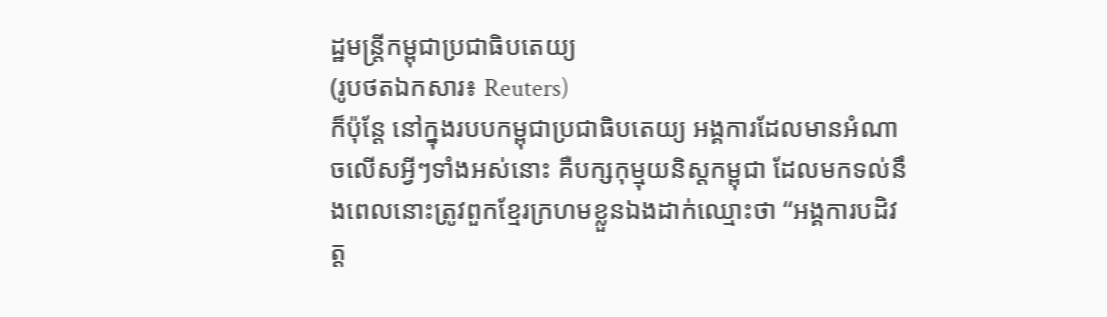ដ្ឋមន្រ្តីកម្ពុជាប្រជាធិបតេយ្យ
(រូបថតឯកសារ៖ Reuters)
ក៏ប៉ុន្តែ នៅក្នុងរបបកម្ពុជាប្រជាធិបតេយ្យ អង្គការដែលមានអំណាចលើសអ្វីៗទាំងអស់នោះ គឺបក្សកុម្មុយនិស្តកម្ពុជា ដែលមកទល់នឹងពេលនោះត្រូវពួកខ្មែរក្រហមខ្លួនឯងដាក់ឈ្មោះថា “អង្គការបដិវត្ត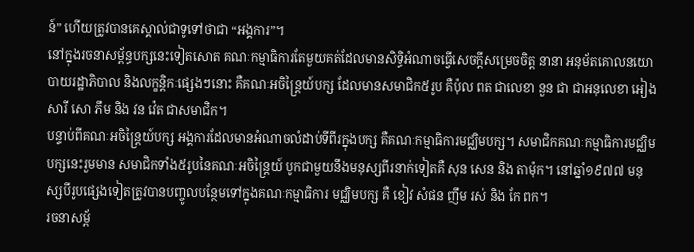ន៍” ហើយត្រូវបានគេស្គាល់ជាទូទៅថាជា “អង្គការ”។
នៅក្នុងរចនាសម្ព័ន្ធបក្សនេះទៀតសោត គណៈកម្មាធិការតែមួយគត់ដែលមានសិទ្ធិអំណាចធ្វើសេចក្តីសម្រេចចិត្ត នានា អនុម័តគោលនយោបាយរដ្ឋាភិបាល និងលក្ខន្តិកៈផ្សេងៗនោះ គឺគណៈអចិន្រ្តៃយ៍បក្ស ដែលមានសមាជិក៥រូប គឺប៉ុល ពត ជាលេខា នួន ជា ជាអនុលេខា អៀង សារី សោ ភឹម និង វន វ៉េត ជាសមាជិក។
បន្ទាប់ពីគណៈអចិន្រ្តៃយ៍បក្ស អង្គការដែលមានអំណាចលំដាប់ទីពីរក្នុងបក្ស គឺគណៈកម្មាធិការមជ្ឈិមបក្ស។ សមាជិកគណៈកម្មាធិការមជ្ឈិមបក្សនេះរួមមាន សមាជិកទាំង៥រូបនៃគណៈអចិន្រ្តៃយ៍ បូកជាមួយនឹងមនុស្សពីរនាក់ទៀតគឺ សុន សេន និង តាម៉ុក។ នៅឆ្នាំ១៩៧៧ មនុស្សបីរូបផ្សេងទៀតត្រូវបានបញ្ចូលបន្ថែមទៅក្នុងគណៈកម្មាធិការ មជ្ឈិមបក្ស គឺ ខៀវ សំផន ញឹម រស់ និង កែ ពក។
រចនាសម្ព័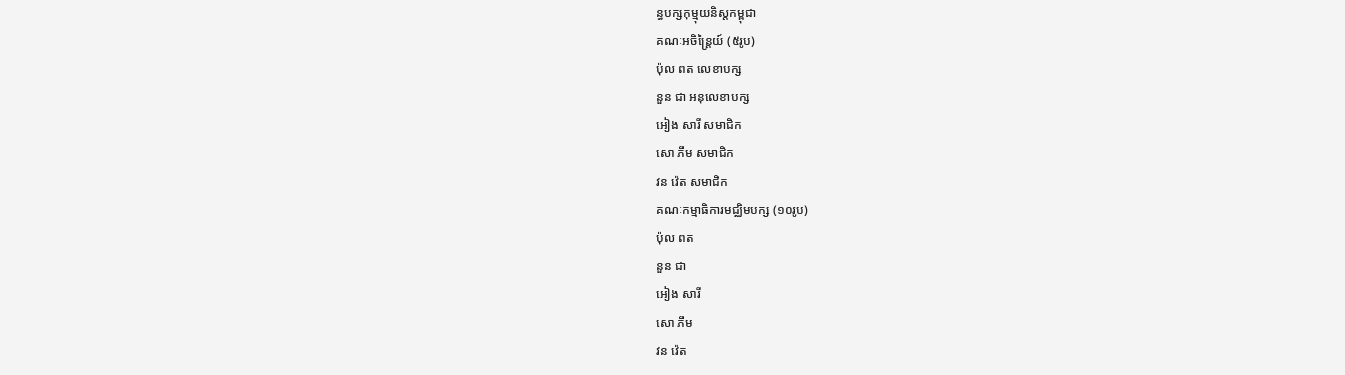ន្ធបក្សកុម្មុយនិស្តកម្ពុជា
គណៈអចិន្រ្តៃយ៍ (៥រូប)
ប៉ុល ពត លេខាបក្ស
នួន ជា អនុលេខាបក្ស
អៀង សារី សមាជិក
សោ ភឹម សមាជិក
វន វ៉េត សមាជិក
គណៈកម្មាធិការមជ្ឈិមបក្ស (១០រូប)
ប៉ុល ពត
នួន ជា
អៀង សារី
សោ ភឹម
វន វ៉េត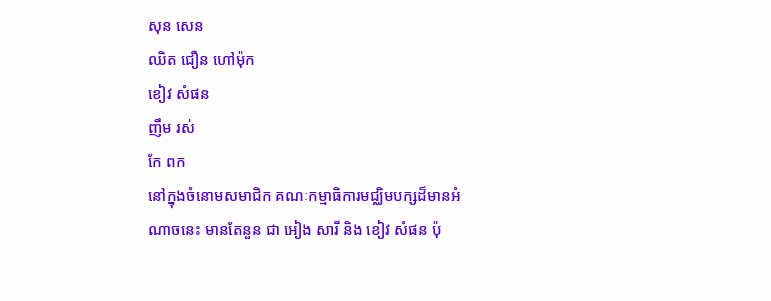សុន សេន
ឈិត ជឿន ហៅម៉ុក
ខៀវ សំផន
ញឹម រស់
កែ ពក
នៅក្នុងចំនោមសមាជិក គណៈកម្មាធិការមជ្ឈិមបក្សដ៏មានអំណាចនេះ មានតែនួន ជា អៀង សារី និង ខៀវ សំផន ប៉ុ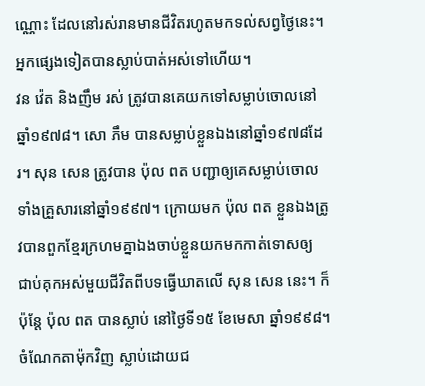ណ្ណោះ ដែលនៅរស់រានមានជីវិតរហូតមកទល់សព្វថ្ងៃនេះ។ អ្នកផ្សេងទៀតបានស្លាប់បាត់អស់ទៅហើយ។
វន វ៉េត និងញឹម រស់ ត្រូវបានគេយកទៅសម្លាប់ចោលនៅឆ្នាំ១៩៧៨។ សោ ភឹម បានសម្លាប់ខ្លួនឯងនៅឆ្នាំ១៩៧៨ដែរ។ សុន សេន ត្រូវបាន ប៉ុល ពត បញ្ជាឲ្យគេសម្លាប់ចោលទាំងគ្រួសារនៅឆ្នាំ១៩៩៧។ ក្រោយមក ប៉ុល ពត ខ្លួនឯងត្រូវបានពួកខ្មែរក្រហមគ្នាឯងចាប់ខ្លួនយកមកកាត់ទោសឲ្យ ជាប់គុកអស់មួយជីវិតពីបទធ្វើឃាតលើ សុន សេន នេះ។ ក៏ប៉ុន្តែ ប៉ុល ពត បានស្លាប់ នៅថ្ងៃទី១៥ ខែមេសា ឆ្នាំ១៩៩៨។ ចំណែកតាម៉ុកវិញ ស្លាប់ដោយជ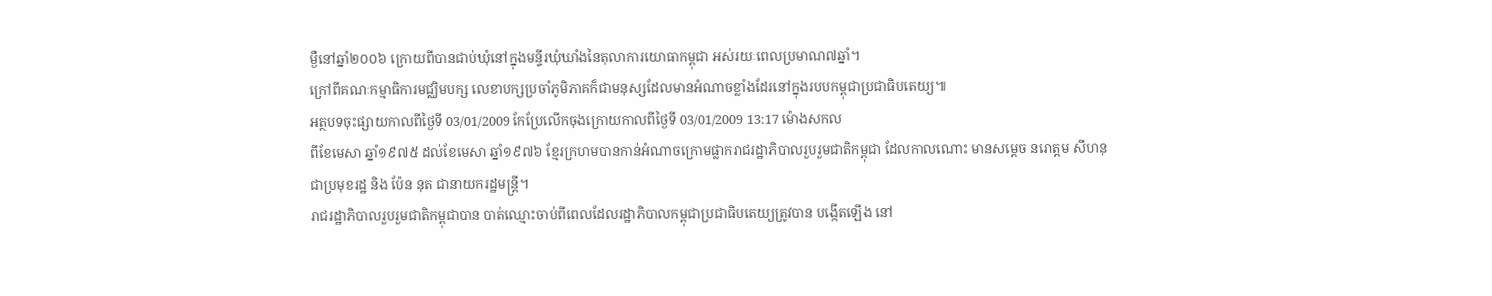ម្ងឺនៅឆ្នាំ២០០៦ ក្រោយពីបានជាប់ឃុំនៅក្នុងមន្ទីរឃុំឃាំងនៃតុលាការយោធាកម្ពុជា អស់រយៈពេលប្រមាណ៧ឆ្នាំ។
ក្រៅពីគណៈកម្មាធិការមជ្ឈិមបក្ស លេខាបក្សប្រចាំភូមិភាគក៏ជាមនុស្សដែលមានអំណាចខ្លាំងដែរនៅក្នុងរបបកម្ពុជាប្រជាធិបតេយ្យ៕
អត្ថបទចុះផ្សាយកាលពីថ្ងៃទី 03/01/2009 កែប្រែលើកចុងក្រោយកាលពីថ្ងៃទី 03/01/2009 13:17 ម៉ោងសកល
ពីខែមេសា ឆ្នាំ១៩៧៥ ដល់ខែមេសា ឆ្នាំ១៩៧៦ ខ្មែរក្រហមបានកាន់អំណាចក្រោមផ្លាករាជរដ្ឋាភិបាលរួបរួមជាតិកម្ពុជា ដែលកាលណោះ មានសម្តេច នរោត្តម សីហនុ ជាប្រមុខរដ្ឋ និង ប៉ែន នុត ជានាយករដ្ឋមន្រ្តី។
រាជរដ្ឋាភិបាលរួបរួមជាតិកម្ពុជាបាន បាត់ឈ្មោះចាប់ពីពេលដែលរដ្ឋាភិបាលកម្ពុជាប្រជាធិបតេយ្យត្រូវបាន បង្កើតឡើង នៅ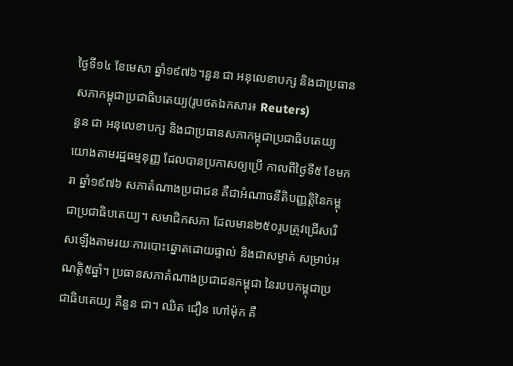ថ្ងៃទី១៤ ខែមេសា ឆ្នាំ១៩៧៦។នួន ជា អនុលេខាបក្ស និងជាប្រធានសភាកម្ពុជាប្រជាធិបតេយ្យ(រូបថតឯកសារ៖ Reuters)
នួន ជា អនុលេខាបក្ស និងជាប្រធានសភាកម្ពុជាប្រជាធិបតេយ្យ
យោងតាមរដ្ឋធម្មនុញ្ញ ដែលបានប្រកាសឲ្យប្រើ កាលពីថ្ងៃទី៥ ខែមករា ឆ្នាំ១៩៧៦ សភាតំណាងប្រជាជន គឺជាអំណាចនីតិបញ្ញត្តិនៃកម្ពុជាប្រជាធិបតេយ្យ។ សមាជិកសភា ដែលមាន២៥០រូបត្រូវជ្រើសរើសឡើងតាមរយៈការបោះឆ្នោតដោយផ្ទាល់ និងជាសម្ងាត់ សម្រាប់អណត្តិ៥ឆ្នាំ។ ប្រធានសភាតំណាងប្រជាជនកម្ពុជា នៃរបបកម្ពុជាប្រជាធិបតេយ្យ គឺនួន ជា។ ឈិត ជឿន ហៅម៉ុក គឺ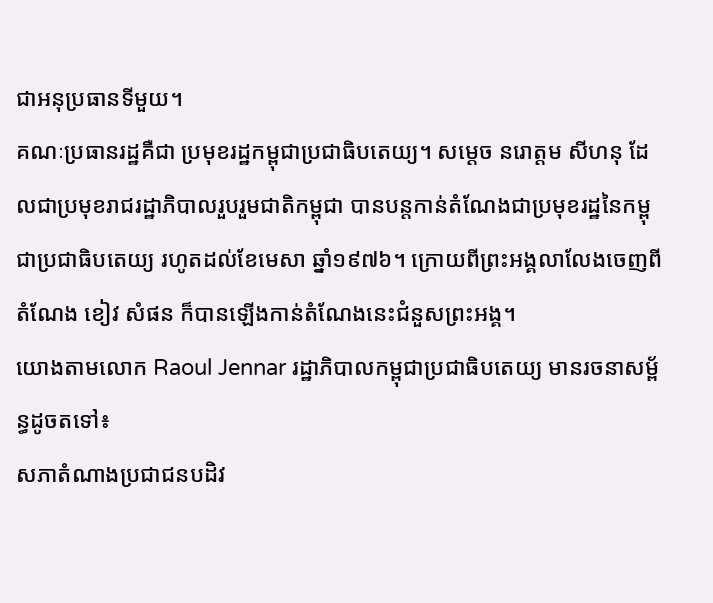ជាអនុប្រធានទីមួយ។
គណៈប្រធានរដ្ឋគឺជា ប្រមុខរដ្ឋកម្ពុជាប្រជាធិបតេយ្យ។ សម្តេច នរោត្តម សីហនុ ដែលជាប្រមុខរាជរដ្ឋាភិបាលរួបរួមជាតិកម្ពុជា បានបន្តកាន់តំណែងជាប្រមុខរដ្ឋនៃកម្ពុជាប្រជាធិបតេយ្យ រហូតដល់ខែមេសា ឆ្នាំ១៩៧៦។ ក្រោយពីព្រះអង្គលាលែងចេញពីតំណែង ខៀវ សំផន ក៏បានឡើងកាន់តំណែងនេះជំនួសព្រះអង្គ។
យោងតាមលោក Raoul Jennar រដ្ឋាភិបាលកម្ពុជាប្រជាធិបតេយ្យ មានរចនាសម្ព័ន្ធដូចតទៅ៖
សភាតំណាងប្រជាជនបដិវ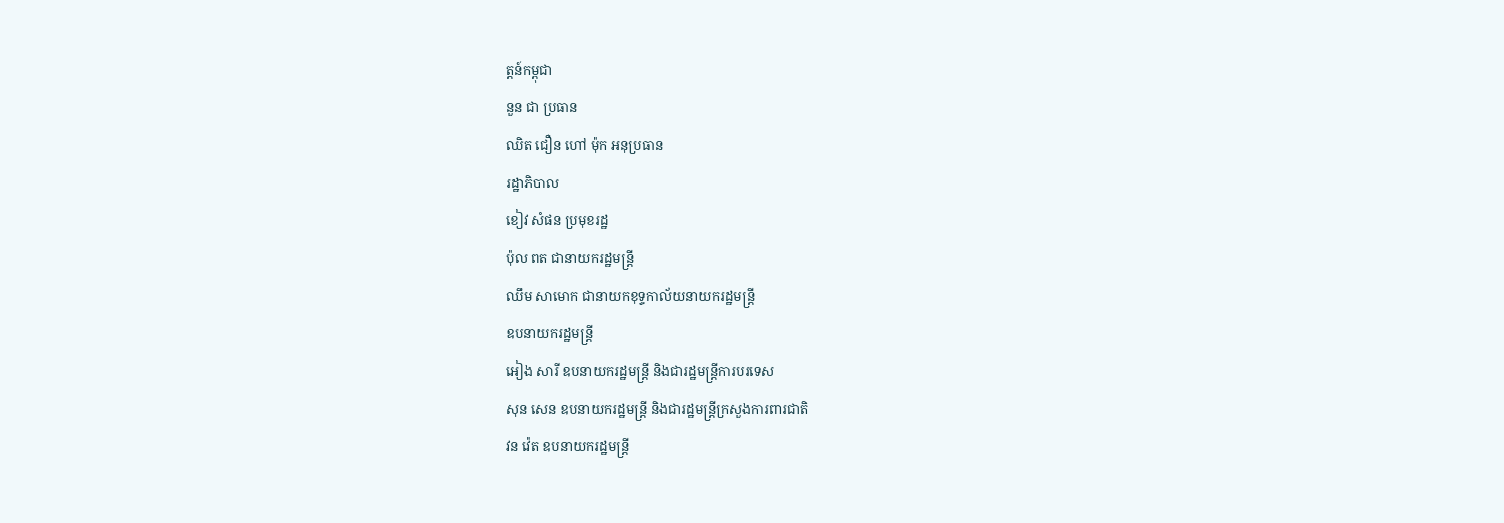ត្តន៍កម្ពុជា
នួន ជា ប្រធាន
ឈិត ជឿន ហៅ ម៉ុក អនុប្រធាន
រដ្ឋាភិបាល
ខៀវ សំផន ប្រមុខរដ្ឋ
ប៉ុល ពត ជានាយករដ្ឋមន្រ្តី
ឈឹម សាមោក ជានាយកខុទ្ទកាល័យនាយករដ្ឋមន្រ្តី
ឧបនាយករដ្ឋមន្រ្តី
អៀង សារី ឧបនាយករដ្ឋមន្រ្តី និងជារដ្ឋមន្រ្តីការបរទេស
សុន សេន ឧបនាយករដ្ឋមន្រ្តី និងជារដ្ឋមន្រ្តីក្រសួងការពារជាតិ
វន វ៉េត ឧបនាយករដ្ឋមន្រ្តី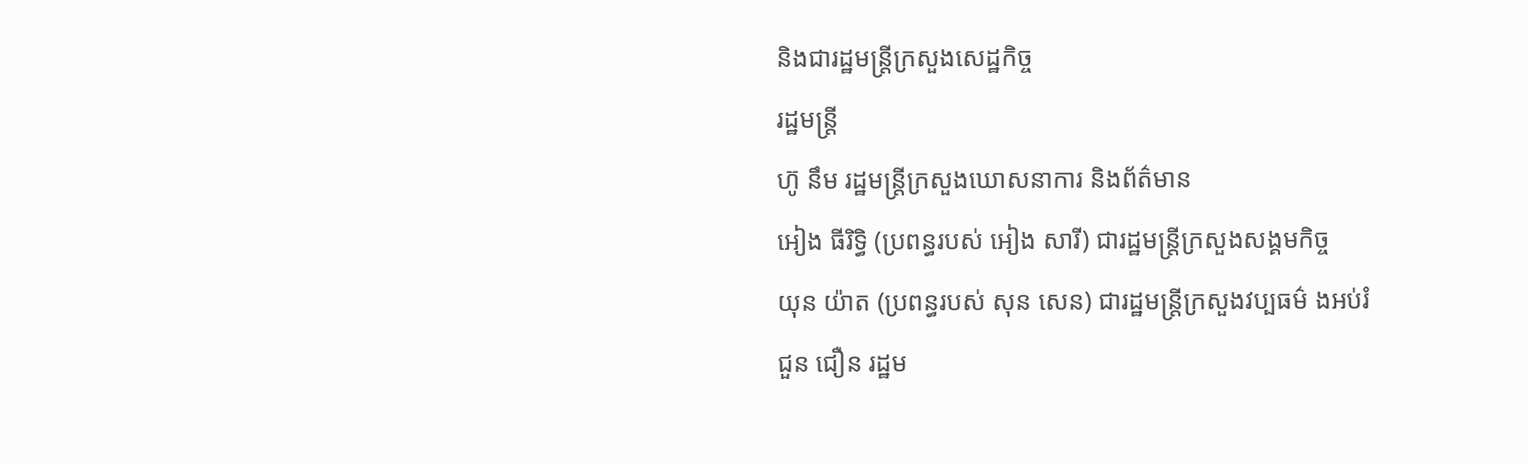និងជារដ្ឋមន្រ្តីក្រសួងសេដ្ឋកិច្ច
រដ្ឋមន្រ្តី
ហ៊ូ នឹម រដ្ឋមន្រ្តីក្រសួងឃោសនាការ និងព័ត៌មាន
អៀង ធីរិទ្ធិ (ប្រពន្ធរបស់ អៀង សារី) ជារដ្ឋមន្រ្តីក្រសួងសង្គមកិច្ច
យុន យ៉ាត (ប្រពន្ធរបស់ សុន សេន) ជារដ្ឋមន្រ្តីក្រសួងវប្បធម៌ ងអប់រំ
ជួន ជឿន រដ្ឋម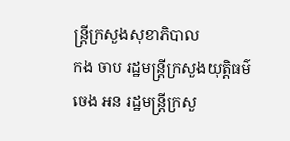ន្រ្តីក្រសួងសុខាភិបាល
កង ចាប រដ្ឋមន្រ្តីក្រសួងយុត្តិធម៌
ចេង អន រដ្ឋមន្រ្តីក្រសួ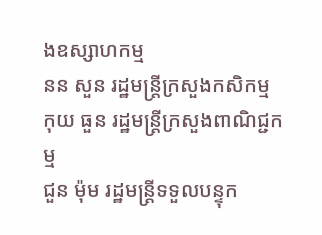ងឧស្សាហកម្ម
នន សួន រដ្ឋមន្រ្តីក្រសួងកសិកម្ម
កុយ ធួន រដ្ឋមន្រ្តីក្រសួងពាណិជ្ជកម្ម
ជួន ម៉ុម រដ្ឋមន្រ្តីទទួលបន្ទុក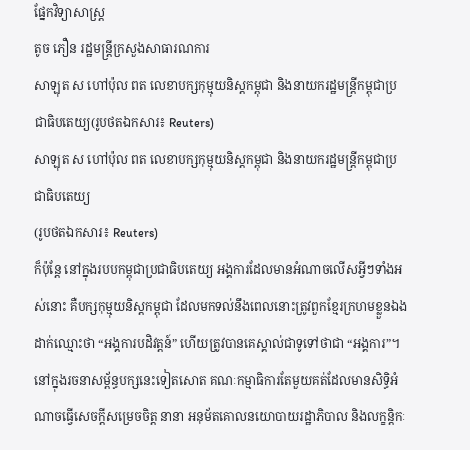ផ្នែកវិទ្យាសាស្រ្ត
តូច ភឿន រដ្ឋមន្រ្តីក្រសួងសាធារណការ
សាឡុត ស ហៅប៉ុល ពត លេខាបក្សកុម្មុយនិស្តកម្ពុជា និងនាយករដ្ឋមន្រ្តីកម្ពុជាប្រជាធិបតេយ្យ(រូបថតឯកសារ៖ Reuters)
សាឡុត ស ហៅប៉ុល ពត លេខាបក្សកុម្មុយនិស្តកម្ពុជា និងនាយករដ្ឋមន្រ្តីកម្ពុជាប្រជាធិបតេយ្យ
(រូបថតឯកសារ៖ Reuters)
ក៏ប៉ុន្តែ នៅក្នុងរបបកម្ពុជាប្រជាធិបតេយ្យ អង្គការដែលមានអំណាចលើសអ្វីៗទាំងអស់នោះ គឺបក្សកុម្មុយនិស្តកម្ពុជា ដែលមកទល់នឹងពេលនោះត្រូវពួកខ្មែរក្រហមខ្លួនឯងដាក់ឈ្មោះថា “អង្គការបដិវត្តន៍” ហើយត្រូវបានគេស្គាល់ជាទូទៅថាជា “អង្គការ”។
នៅក្នុងរចនាសម្ព័ន្ធបក្សនេះទៀតសោត គណៈកម្មាធិការតែមួយគត់ដែលមានសិទ្ធិអំណាចធ្វើសេចក្តីសម្រេចចិត្ត នានា អនុម័តគោលនយោបាយរដ្ឋាភិបាល និងលក្ខន្តិកៈ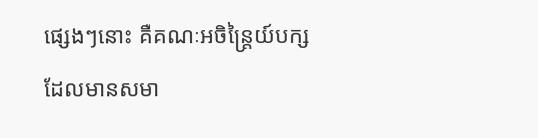ផ្សេងៗនោះ គឺគណៈអចិន្រ្តៃយ៍បក្ស ដែលមានសមា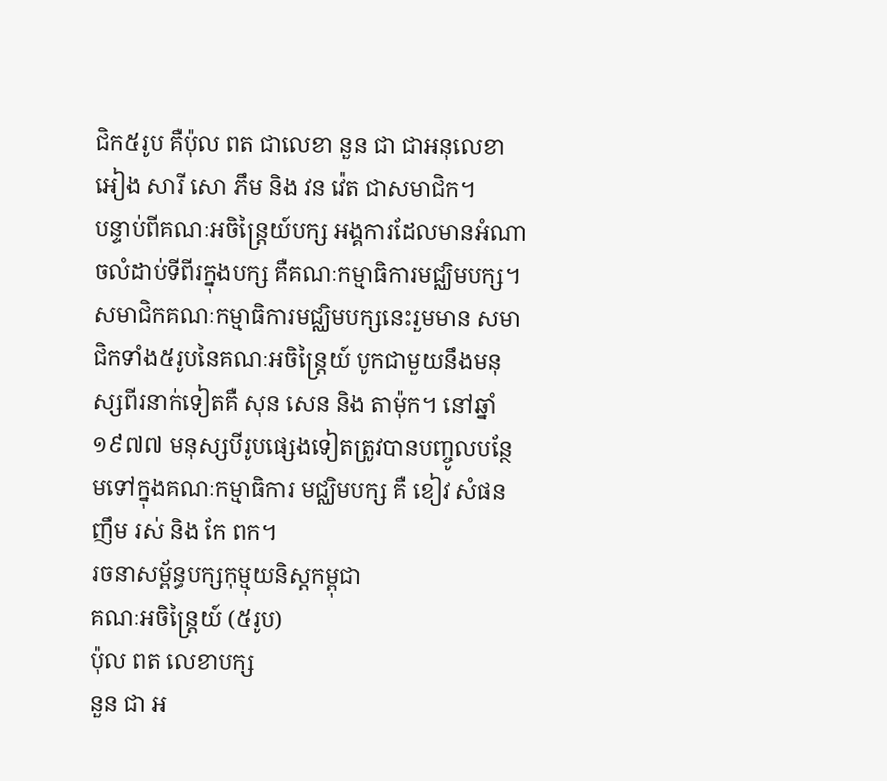ជិក៥រូប គឺប៉ុល ពត ជាលេខា នួន ជា ជាអនុលេខា អៀង សារី សោ ភឹម និង វន វ៉េត ជាសមាជិក។
បន្ទាប់ពីគណៈអចិន្រ្តៃយ៍បក្ស អង្គការដែលមានអំណាចលំដាប់ទីពីរក្នុងបក្ស គឺគណៈកម្មាធិការមជ្ឈិមបក្ស។ សមាជិកគណៈកម្មាធិការមជ្ឈិមបក្សនេះរួមមាន សមាជិកទាំង៥រូបនៃគណៈអចិន្រ្តៃយ៍ បូកជាមួយនឹងមនុស្សពីរនាក់ទៀតគឺ សុន សេន និង តាម៉ុក។ នៅឆ្នាំ១៩៧៧ មនុស្សបីរូបផ្សេងទៀតត្រូវបានបញ្ចូលបន្ថែមទៅក្នុងគណៈកម្មាធិការ មជ្ឈិមបក្ស គឺ ខៀវ សំផន ញឹម រស់ និង កែ ពក។
រចនាសម្ព័ន្ធបក្សកុម្មុយនិស្តកម្ពុជា
គណៈអចិន្រ្តៃយ៍ (៥រូប)
ប៉ុល ពត លេខាបក្ស
នួន ជា អ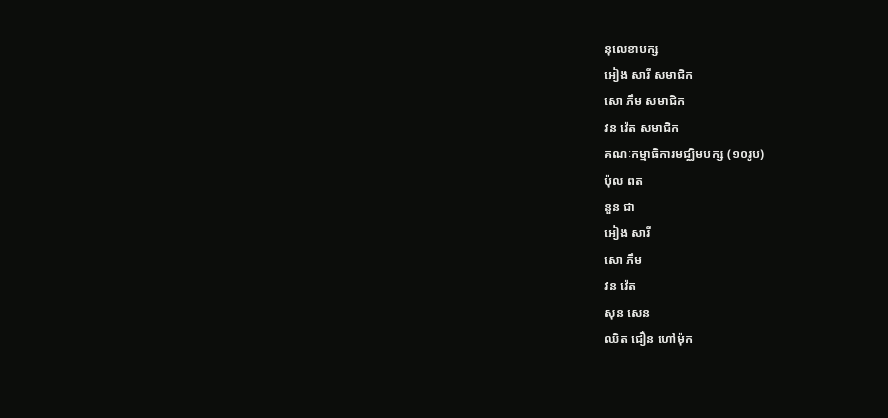នុលេខាបក្ស
អៀង សារី សមាជិក
សោ ភឹម សមាជិក
វន វ៉េត សមាជិក
គណៈកម្មាធិការមជ្ឈិមបក្ស (១០រូប)
ប៉ុល ពត
នួន ជា
អៀង សារី
សោ ភឹម
វន វ៉េត
សុន សេន
ឈិត ជឿន ហៅម៉ុក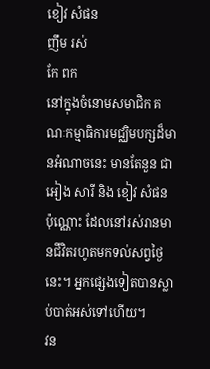ខៀវ សំផន
ញឹម រស់
កែ ពក
នៅក្នុងចំនោមសមាជិក គណៈកម្មាធិការមជ្ឈិមបក្សដ៏មានអំណាចនេះ មានតែនួន ជា អៀង សារី និង ខៀវ សំផន ប៉ុណ្ណោះ ដែលនៅរស់រានមានជីវិតរហូតមកទល់សព្វថ្ងៃនេះ។ អ្នកផ្សេងទៀតបានស្លាប់បាត់អស់ទៅហើយ។
វន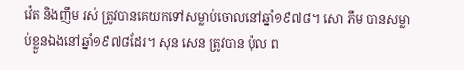វ៉េត និងញឹម រស់ ត្រូវបានគេយកទៅសម្លាប់ចោលនៅឆ្នាំ១៩៧៨។ សោ ភឹម បានសម្លាប់ខ្លួនឯងនៅឆ្នាំ១៩៧៨ដែរ។ សុន សេន ត្រូវបាន ប៉ុល ព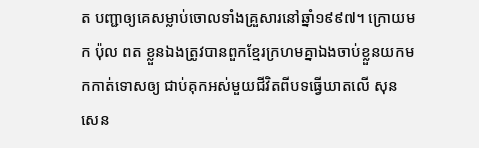ត បញ្ជាឲ្យគេសម្លាប់ចោលទាំងគ្រួសារនៅឆ្នាំ១៩៩៧។ ក្រោយមក ប៉ុល ពត ខ្លួនឯងត្រូវបានពួកខ្មែរក្រហមគ្នាឯងចាប់ខ្លួនយកមកកាត់ទោសឲ្យ ជាប់គុកអស់មួយជីវិតពីបទធ្វើឃាតលើ សុន សេន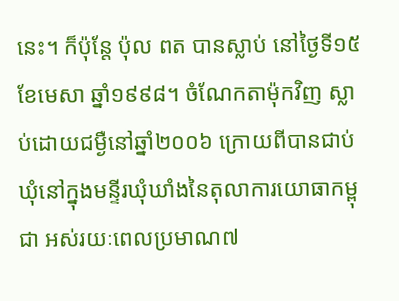នេះ។ ក៏ប៉ុន្តែ ប៉ុល ពត បានស្លាប់ នៅថ្ងៃទី១៥ ខែមេសា ឆ្នាំ១៩៩៨។ ចំណែកតាម៉ុកវិញ ស្លាប់ដោយជម្ងឺនៅឆ្នាំ២០០៦ ក្រោយពីបានជាប់ឃុំនៅក្នុងមន្ទីរឃុំឃាំងនៃតុលាការយោធាកម្ពុជា អស់រយៈពេលប្រមាណ៧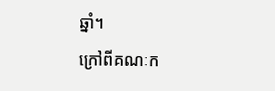ឆ្នាំ។
ក្រៅពីគណៈក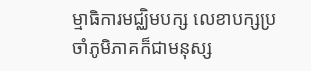ម្មាធិការមជ្ឈិមបក្ស លេខាបក្សប្រចាំភូមិភាគក៏ជាមនុស្ស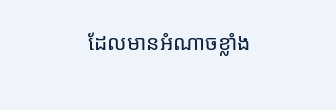ដែលមានអំណាចខ្លាំង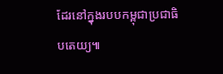ដែរនៅក្នុងរបបកម្ពុជាប្រជាធិបតេយ្យ៕